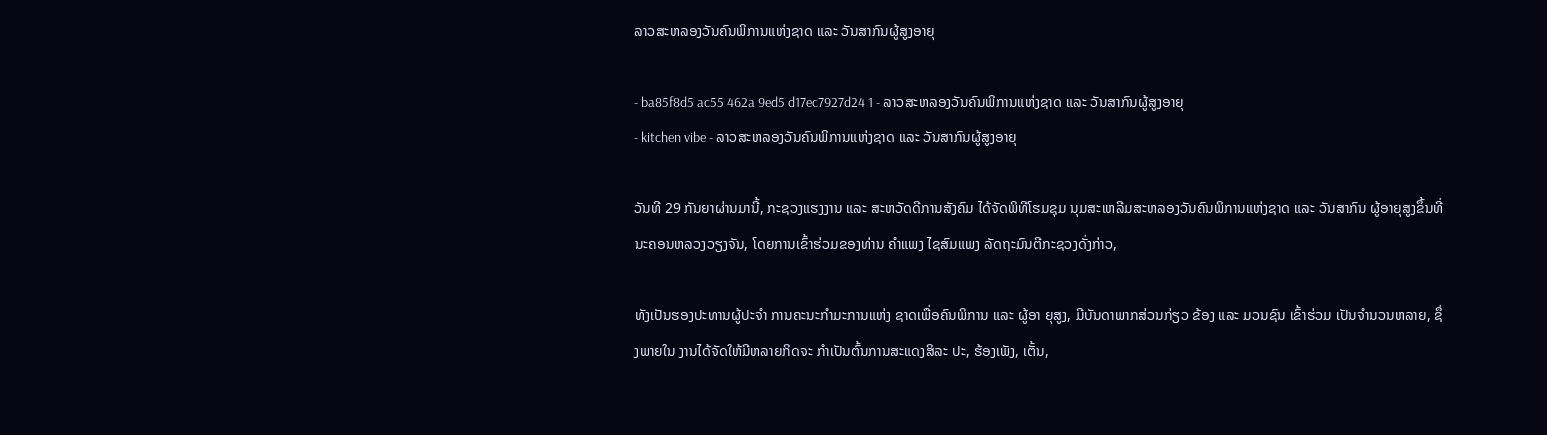ລາວສະຫລອງວັນຄົນພິການແຫ່ງຊາດ ແລະ ວັນສາກົນຜູ້ສູງອາຍຸ

- ba85f8d5 ac55 462a 9ed5 d17ec7927d24 1 - ລາວສະຫລອງວັນຄົນພິການແຫ່ງຊາດ ແລະ ວັນສາກົນຜູ້ສູງອາຍຸ
- kitchen vibe - ລາວສະຫລອງວັນຄົນພິການແຫ່ງຊາດ ແລະ ວັນສາກົນຜູ້ສູງອາຍຸ

ວັນທີ 29 ກັນຍາຜ່ານມານີ້, ກະຊວງແຮງງານ ແລະ ສະຫວັດດີການສັງຄົມ ໄດ້ຈັດພິທີໂຮມຊຸມ ນຸມສະເຫລີມສະຫລອງວັນຄົນພິການແຫ່ງຊາດ ແລະ ວັນສາກົນ ຜູ້ອາຍຸສູງຂຶ້ນທີ່ນະຄອນຫລວງວຽງຈັນ, ໂດຍການເຂົ້າຮ່ວມຂອງທ່ານ ຄຳແພງ ໄຊສົມແພງ ລັດຖະມົນຕີກະຊວງດັ່ງກ່າວ,

ທັງເປັນຮອງປະທານຜູ້ປະຈຳ ການຄະນະກຳມະການແຫ່ງ ຊາດເພື່ອຄົນພິການ ແລະ ຜູ້ອາ ຍຸສູງ, ມີບັນດາພາກສ່ວນກ່ຽວ ຂ້ອງ ແລະ ມວນຊົນ ເຂົ້າຮ່ວມ ເປັນຈຳນວນຫລາຍ, ຊຶ່ງພາຍໃນ ງານໄດ້ຈັດໃຫ້ມີຫລາຍກິດຈະ ກຳເປັນຕົ້ນການສະແດງສິລະ ປະ, ຮ້ອງເພັງ, ເຕັ້ນ,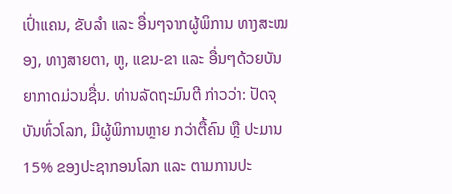ເປົ່າແຄນ, ຂັບລຳ ແລະ ອື່ນໆຈາກຜູ້ພິການ ທາງສະໝອງ, ທາງສາຍຕາ, ຫູ, ແຂນ-ຂາ ແລະ ອື່ນໆດ້ວຍບັນ ຍາກາດມ່ວນຊື່ນ. ທ່ານລັດຖະມົນຕີ ກ່າວວ່າ: ປັດຈຸບັນທົ່ວໂລກ, ມີຜູ້ພິການຫຼາຍ ກວ່າຕື້ຄົນ ຫຼື ປະມານ 15% ຂອງປະຊາກອນໂລກ ແລະ ຕາມການປະ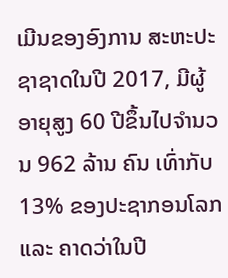ເມີນຂອງອົງການ ສະຫະປະຊາຊາດໃນປີ 2017, ມີຜູ້ອາຍຸສູງ 60 ປີຂຶ້ນໄປຈໍານວນ 962 ລ້ານ ຄົນ ເທົ່າກັບ 13% ຂອງປະຊາກອນໂລກ ແລະ ຄາດວ່າໃນປີ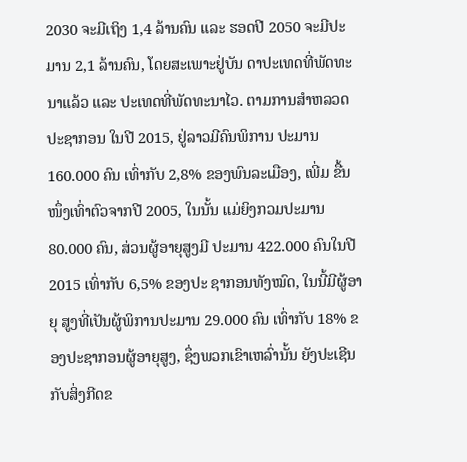2030 ຈະມີເຖິງ 1,4 ລ້ານຄົນ ແລະ ຮອດປີ 2050 ຈະມີປະມານ 2,1 ລ້ານຄົນ, ໂດຍສະເພາະຢູ່ບັນ ດາປະເທດທີ່ພັດທະນາແລ້ວ ແລະ ປະເທດທີ່ພັດທະນາໄວ. ຕາມການສຳຫລວດປະຊາກອນ ໃນປີ 2015, ຢູ່ລາວມີຄົນພິການ ປະມານ 160.000 ຄົນ ເທົ່າກັບ 2,8% ຂອງພົນລະເມືອງ, ເພີ່ມ ຂື້ນໜຶ່ງເທົ່າຕົວຈາກປີ 2005, ໃນນັ້ນ ແມ່ຍິງກວມປະມານ 80.000 ຄົນ, ສ່ວນຜູ້ອາຍຸສູງມີ ປະມານ 422.000 ຄົນໃນປີ 2015 ເທົ່າກັບ 6,5% ຂອງປະ ຊາກອນທັງໝົດ, ໃນນີ້ມີຜູ້ອາຍຸ ສູງທີ່ເປັນຜູ້ພິການປະມານ 29.000 ຄົນ ເທົ່າກັບ 18% ຂອງປະຊາກອນຜູ້ອາຍຸສູງ, ຊຶ່ງພວກເຂົາເຫລົ່ານັ້ນ ຍັງປະເຊີນ ກັບສິ່ງກີດຂ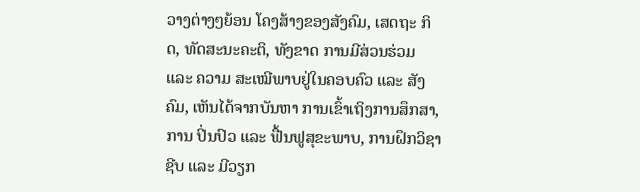ວາງຕ່າງໆຍ້ອນ ໂຄງສ້າງຂອງສັງຄົມ, ເສດຖະ ກິດ, ທັດສະນະຄະຕິ, ທັງຂາດ ການມີສ່ວນຮ່ວມ ແລະ ຄວາມ ສະເໝີພາບຢູ່ໃນຄອບຄົວ ແລະ ສັງຄົມ, ເຫັນໄດ້ຈາກບັນຫາ ການເຂົ້າເຖິງການສຶກສາ, ການ ປິ່ນປົວ ແລະ ຟື້ນຟູສຸຂະພາບ, ການຝຶກວິຊາຊີບ ແລະ ມີວຽກ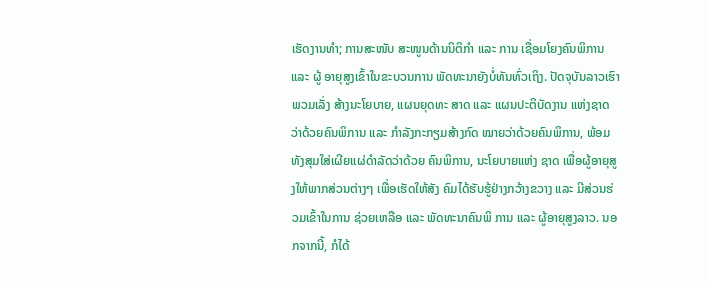ເຮັດງານທຳ; ການສະໜັບ ສະໜູນດ້ານນິຕິກຳ ແລະ ການ ເຊື່ອມໂຍງຄົນພິການ ແລະ ຜູ້ ອາຍຸສູງເຂົ້າໃນຂະບວນການ ພັດທະນາຍັງບໍ່ທັນທົ່ວເຖິງ. ປັດຈຸບັນລາວເຮົາພວມເລັ່ງ ສ້າງນະໂຍບາຍ, ແຜນຍຸດທະ ສາດ ແລະ ແຜນປະຕິບັດງານ ແຫ່ງຊາດວ່າດ້ວຍຄົນພິການ ແລະ ກຳລັງກະກຽມສ້າງກົດ ໝາຍວ່າດ້ວຍຄົນພິການ, ພ້ອມ ທັງສຸມໃສ່ເຜີຍແຜ່ດຳລັດວ່າດ້ວຍ ຄົນພິການ, ນະໂຍບາຍແຫ່ງ ຊາດ ເພື່ອຜູ້ອາຍຸສູງໃຫ້ພາກສ່ວນຕ່າງໆ ເພື່ອເຮັດໃຫ້ສັງ ຄົມໄດ້ຮັບຮູ້ຢ່າງກວ້າງຂວາງ ແລະ ມີສ່ວນຮ່ວມເຂົ້າໃນການ ຊ່ວຍເຫລືອ ແລະ ພັດທະນາຄົນພິ ການ ແລະ ຜູ້ອາຍຸສູງລາວ. ນອກຈາກນີ້, ກໍໄດ້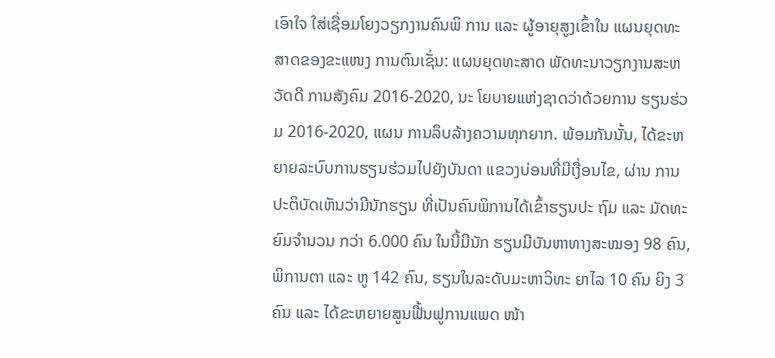ເອົາໃຈ ໃສ່ເຊື່ອມໂຍງວຽກງານຄົນພິ ການ ແລະ ຜູ້ອາຍຸສູງເຂົ້າໃນ ແຜນຍຸດທະສາດຂອງຂະແໜງ ການຕົນເຊັ່ນ: ແຜນຍຸດທະສາດ ພັດທະນາວຽກງານສະຫວັດດີ ການສັງຄົມ 2016-2020, ນະ ໂຍບາຍແຫ່ງຊາດວ່າດ້ວຍການ ຮຽນຮ່ວມ 2016-2020, ແຜນ ການລຶບລ້າງຄວາມທຸກຍາກ. ພ້ອມກັນນັ້ນ, ໄດ້ຂະຫຍາຍລະບົບການຮຽນຮ່ວມໄປຍັງບັນດາ ແຂວງບ່ອນທີ່ມີເງື່ອນໄຂ, ຜ່ານ ການປະຕິບັດເຫັນວ່າມີນັກຮຽນ ທີ່ເປັນຄົນພິການໄດ້ເຂົ້າຮຽນປະ ຖົມ ແລະ ມັດທະຍົມຈຳນວນ ກວ່າ 6.000 ຄົນ ໃນນີ້ມີນັກ ຮຽນມີບັນຫາທາງສະໝອງ 98 ຄົນ, ພິການຕາ ແລະ ຫູ 142 ຄົນ, ຮຽນໃນລະດັບມະຫາວິທະ ຍາໄລ 10 ຄົນ ຍິງ 3 ຄົນ ແລະ ໄດ້ຂະຫຍາຍສູນຟື້ນຟູການແພດ ໜ້າ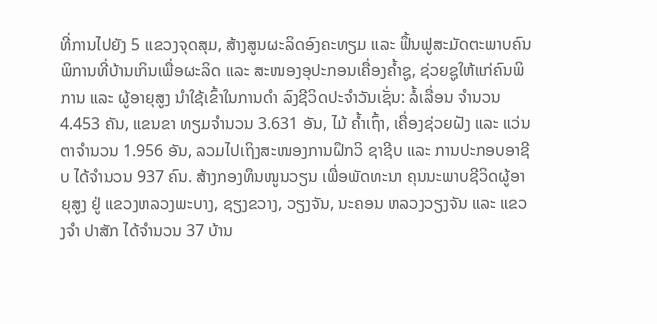ທີ່ການໄປຍັງ 5 ແຂວງຈຸດສຸມ, ສ້າງສູນຜະລິດອົງຄະທຽມ ແລະ ຟຶ້ນຟູສະມັດຕະພາບຄົນພິການທີ່ບ້ານເກິນເພື່ອຜະລິດ ແລະ ສະໜອງອຸປະກອນເຄື່ອງຄ້ຳຊູ, ຊ່ວຍຊູໃຫ້ແກ່ຄົນພິການ ແລະ ຜູ້ອາຍຸສູງ ນຳໃຊ້ເຂົ້າໃນການດໍາ ລົງຊີວິດປະຈຳວັນເຊັ່ນ: ລໍ້ເລື່ອນ ຈຳນວນ 4.453 ຄັນ, ແຂນຂາ ທຽມຈຳນວນ 3.631 ອັນ, ໄມ້ ຄໍ້າເຖົ້າ, ເຄື່ອງຊ່ວຍຝັງ ແລະ ແວ່ນຕາຈຳນວນ 1.956 ອັນ, ລວມໄປເຖິງສະໜອງການຝຶກວິ ຊາຊີບ ແລະ ການປະກອບອາຊີບ ໄດ້ຈຳນວນ 937 ຄົນ. ສ້າງກອງທຶນໜູນວຽນ ເພື່ອພັດທະນາ ຄຸນນະພາບຊີວິດຜູ້ອາຍຸສູງ ຢູ່ ແຂວງຫລວງພະບາງ, ຊຽງຂວາງ, ວຽງຈັນ, ນະຄອນ ຫລວງວຽງຈັນ ແລະ ແຂວງຈຳ ປາສັກ ໄດ້ຈຳນວນ 37 ບ້ານ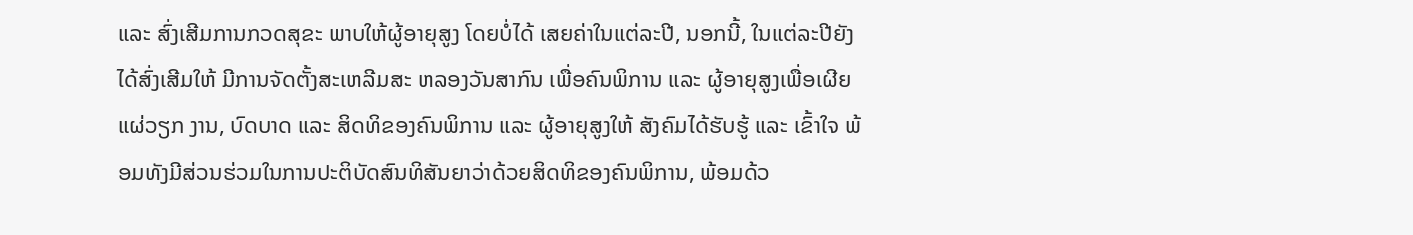ແລະ ສົ່ງເສີມການກວດສຸຂະ ພາບໃຫ້ຜູ້ອາຍຸສູງ ໂດຍບໍ່ໄດ້ ເສຍຄ່າໃນແຕ່ລະປີ, ນອກນີ້, ໃນແຕ່ລະປີຍັງໄດ້ສົ່ງເສີມໃຫ້ ມີການຈັດຕັ້ງສະເຫລີມສະ ຫລອງວັນສາກົນ ເພື່ອຄົນພິການ ແລະ ຜູ້ອາຍຸສູງເພື່ອເຜີຍແຜ່ວຽກ ງານ, ບົດບາດ ແລະ ສິດທິຂອງຄົນພິການ ແລະ ຜູ້ອາຍຸສູງໃຫ້ ສັງຄົມໄດ້ຮັບຮູ້ ແລະ ເຂົ້າໃຈ ພ້ອມທັງມີສ່ວນຮ່ວມໃນການປະຕິບັດສົນທິສັນຍາວ່າດ້ວຍສິດທິຂອງຄົນພິການ, ພ້ອມດ້ວ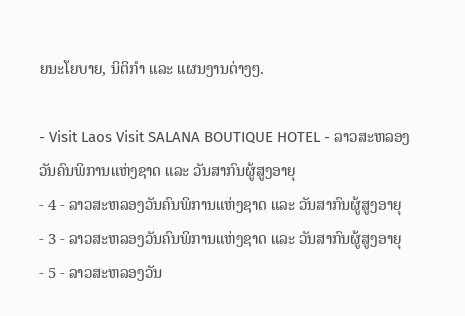ຍນະໂຍບາຍ, ນິຕິກຳ ແລະ ແຜນງານຕ່າງໆ.

- Visit Laos Visit SALANA BOUTIQUE HOTEL - ລາວສະຫລອງວັນຄົນພິການແຫ່ງຊາດ ແລະ ວັນສາກົນຜູ້ສູງອາຍຸ
- 4 - ລາວສະຫລອງວັນຄົນພິການແຫ່ງຊາດ ແລະ ວັນສາກົນຜູ້ສູງອາຍຸ
- 3 - ລາວສະຫລອງວັນຄົນພິການແຫ່ງຊາດ ແລະ ວັນສາກົນຜູ້ສູງອາຍຸ
- 5 - ລາວສະຫລອງວັນ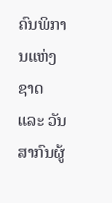ຄົນພິການແຫ່ງຊາດ ແລະ ວັນສາກົນຜູ້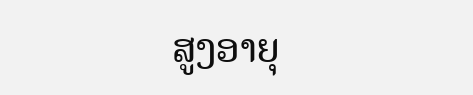ສູງອາຍຸ